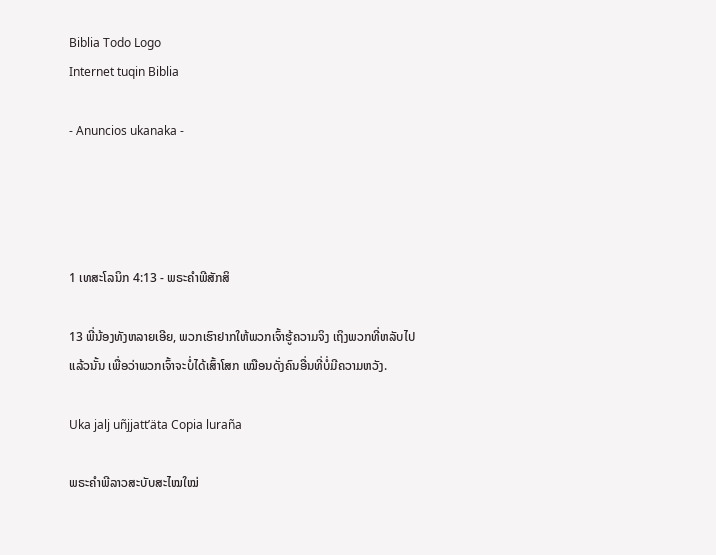Biblia Todo Logo
Internet tuqin Biblia

- Anuncios ukanaka -




1 ເທສະໂລນິກ 4:13 - ພຣະຄຳພີສັກສິ

13 ພີ່ນ້ອງທັງຫລາຍເອີຍ, ພວກເຮົາຢາກໃຫ້ພວກເຈົ້າຮູ້ຄວາມຈິງ ເຖິງພວກທີ່ຫລັບໄປແລ້ວນັ້ນ ເພື່ອວ່າພວກເຈົ້າຈະບໍ່ໄດ້ເສົ້າໂສກ ເໝືອນດັ່ງຄົນອື່ນທີ່ບໍ່ມີຄວາມຫວັງ.

Uka jalj uñjjattʼäta Copia luraña

ພຣະຄຳພີລາວສະບັບສະໄໝໃໝ່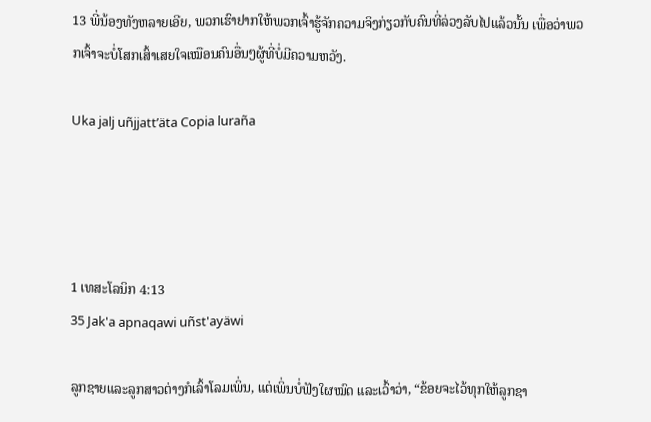13 ພີ່ນ້ອງທັງຫລາຍເອີຍ, ພວກເຮົາຢາກໃຫ້ພວກເຈົ້າຮູ້ຈັກຄວາມຈິງກ່ຽວກັບຄົນທີ່ລ່ວງລັບໄປແລ້ວນັ້ນ ເພື່ອວ່າພວກເຈົ້າຈະບໍ່ໂສກເສົ້າເສຍໃຈເໝືອນຄົນອື່ນໆຜູ້ທີ່ບໍ່ມີຄວາມຫວັງ.

Uka jalj uñjjattʼäta Copia luraña




1 ເທສະໂລນິກ 4:13
35 Jak'a apnaqawi uñst'ayäwi

ລູກຊາຍແລະລູກສາວຕ່າງກໍເລົ້າໂລມເພິ່ນ, ແຕ່ເພິ່ນບໍ່ຟັງໃຜໝົດ ແລະເວົ້າວ່າ, “ຂ້ອຍຈະໄວ້ທຸກໃຫ້ລູກຊາ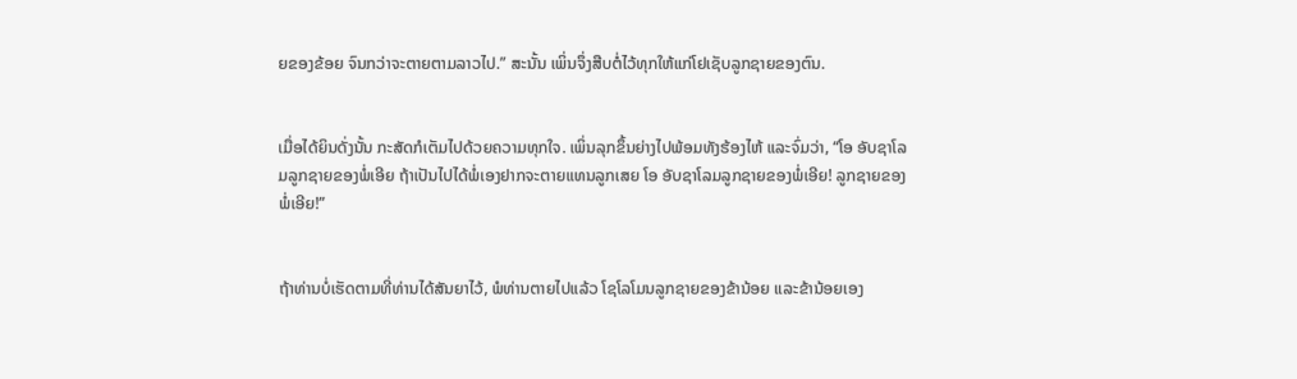ຍຂອງຂ້ອຍ ຈົນກວ່າຈະຕາຍຕາມລາວໄປ.” ສະນັ້ນ ເພິ່ນຈຶ່ງສືບຕໍ່ໄວ້ທຸກໃຫ້ແກ່ໂຢເຊັບລູກຊາຍຂອງຕົນ.


ເມື່ອໄດ້ຍິນດັ່ງນັ້ນ ກະສັດກໍເຕັມໄປດ້ວຍຄວາມທຸກໃຈ. ເພິ່ນລຸກຂຶ້ນຍ່າງໄປພ້ອມທັງຮ້ອງໄຫ້ ແລະຈົ່ມວ່າ, “ໂອ ອັບຊາໂລມລູກຊາຍຂອງພໍ່ເອີຍ ຖ້າເປັນໄປໄດ້ພໍ່ເອງຢາກຈະຕາຍແທນລູກເສຍ ໂອ ອັບຊາໂລມລູກຊາຍຂອງພໍ່ເອີຍ! ລູກຊາຍຂອງພໍ່ເອີຍ!”


ຖ້າທ່ານບໍ່ເຮັດຕາມທີ່ທ່ານໄດ້ສັນຍາໄວ້, ພໍທ່ານຕາຍໄປແລ້ວ ໂຊໂລໂມນລູກຊາຍຂອງຂ້ານ້ອຍ ແລະຂ້ານ້ອຍເອງ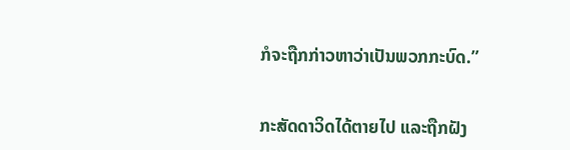ກໍຈະຖືກກ່າວຫາວ່າເປັນພວກກະບົດ.”


ກະສັດດາວິດໄດ້ຕາຍໄປ ແລະຖືກຝັງ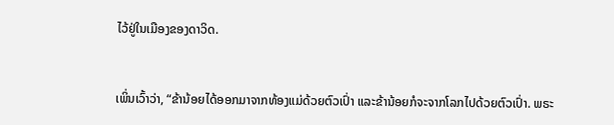ໄວ້ຢູ່ໃນເມືອງຂອງດາວິດ.


ເພິ່ນເວົ້າວ່າ, “ຂ້ານ້ອຍໄດ້ອອກມາຈາກທ້ອງແມ່ດ້ວຍຕົວເປົ່າ ແລະຂ້ານ້ອຍກໍຈະຈາກໂລກໄປດ້ວຍຕົວເປົ່າ. ພຣະ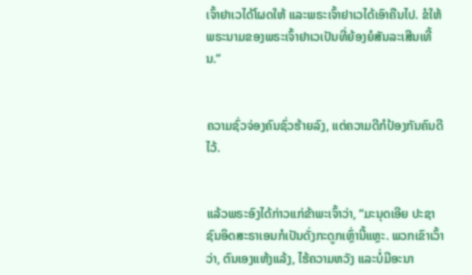ເຈົ້າຢາເວໄດ້ໂຜດໃຫ້ ແລະພຣະເຈົ້າຢາເວໄດ້ເອົາຄືນໄປ. ຂໍໃຫ້ພຣະນາມຂອງພຣະເຈົ້າຢາເວເປັນທີ່ຍ້ອງຍໍສັນລະເສີນເທີ້ນ.”


ຄວາມຊົ່ວຈ່ອງຄົນຊົ່ວຮ້າຍລົງ, ແຕ່ຄວາມດີກໍປ້ອງກັນຄົນດີໄວ້.


ແລ້ວພຣະອົງໄດ້ກ່າວແກ່ຂ້າພະເຈົ້າວ່າ, “ມະນຸດເອີຍ ປະຊາຊົນອິດສະຣາເອນກໍເປັນດັ່ງກະດູກເຫຼົ່ານີ້ແຫຼະ. ພວກເຂົາເວົ້າວ່າ, ຕົນເອງແຫ້ງແລ້ງ, ໄຮ້ຄວາມຫວັງ ແລະບໍ່ມີອະນາ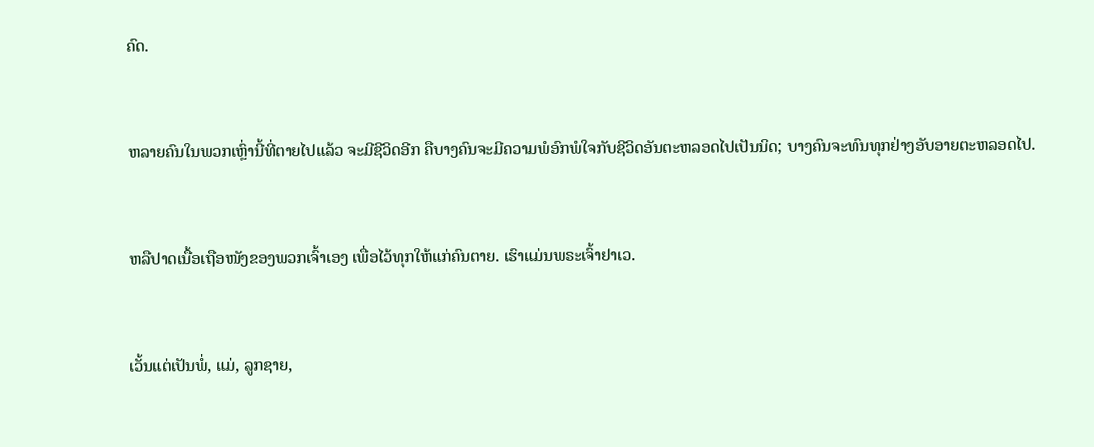ຄົດ.


ຫລາຍຄົນໃນພວກເຫຼົ່ານີ້ທີ່ຕາຍໄປແລ້ວ ຈະມີຊີວິດອີກ ຄືບາງຄົນຈະມີຄວາມພໍອົກພໍໃຈກັບຊີວິດອັນຕະຫລອດໄປເປັນນິດ; ບາງຄົນຈະທົນທຸກຢ່າງອັບອາຍຕະຫລອດໄປ.


ຫລືປາດເນື້ອເຖືອໜັງຂອງພວກເຈົ້າເອງ ເພື່ອໄວ້ທຸກໃຫ້ແກ່ຄົນຕາຍ. ເຮົາແມ່ນພຣະເຈົ້າຢາເວ.


ເວັ້ນແຕ່ເປັນພໍ່, ແມ່, ລູກຊາຍ,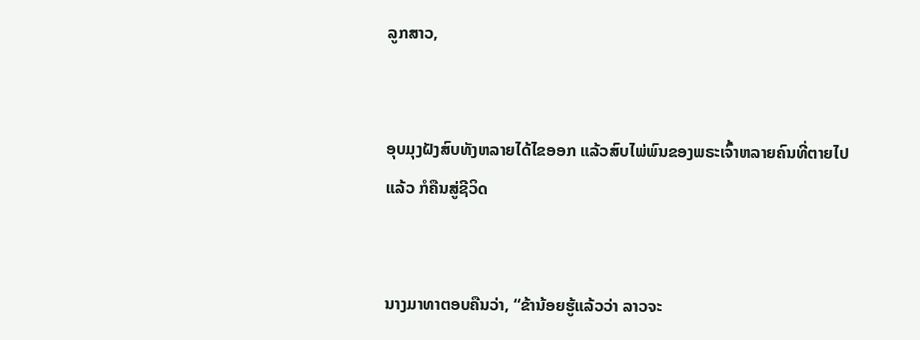ລູກສາວ,


ອຸບມຸງຝັງສົບທັງຫລາຍໄດ້ໄຂອອກ ແລ້ວສົບໄພ່ພົນຂອງພຣະເຈົ້າຫລາຍຄົນທີ່ຕາຍໄປແລ້ວ ກໍຄືນສູ່ຊີວິດ


ນາງມາທາຕອບຄືນວ່າ, “ຂ້ານ້ອຍຮູ້ແລ້ວວ່າ ລາວຈະ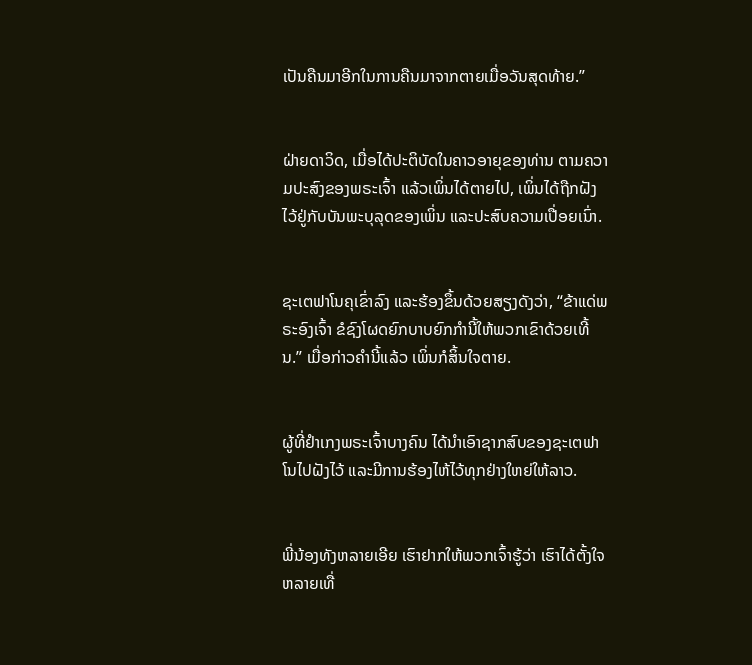ເປັນຄືນມາອີກໃນການຄືນມາຈາກຕາຍເມື່ອວັນສຸດທ້າຍ.”


ຝ່າຍດາວິດ, ເມື່ອໄດ້ປະຕິບັດໃນຄາວອາຍຸຂອງທ່ານ ຕາມຄວາມປະສົງຂອງພຣະເຈົ້າ ແລ້ວເພິ່ນໄດ້ຕາຍໄປ, ເພິ່ນໄດ້ຖືກຝັງໄວ້ຢູ່ກັບບັນພະບຸລຸດຂອງເພິ່ນ ແລະປະສົບຄວາມເປື່ອຍເນົ່າ.


ຊະເຕຟາໂນຄຸເຂົ່າລົງ ແລະຮ້ອງຂຶ້ນດ້ວຍສຽງດັງວ່າ, “ຂ້າແດ່ພຣະອົງເຈົ້າ ຂໍຊົງໂຜດຍົກບາບຍົກກຳນີ້ໃຫ້ພວກເຂົາດ້ວຍເທີ້ນ.” ເມື່ອກ່າວຄຳນີ້ແລ້ວ ເພິ່ນກໍສິ້ນໃຈຕາຍ.


ຜູ້ທີ່ຢຳເກງພຣະເຈົ້າບາງຄົນ ໄດ້ນຳເອົາຊາກສົບຂອງຊະເຕຟາໂນໄປຝັງໄວ້ ແລະມີການຮ້ອງໄຫ້ໄວ້ທຸກຢ່າງໃຫຍ່ໃຫ້ລາວ.


ພີ່ນ້ອງທັງຫລາຍເອີຍ ເຮົາຢາກໃຫ້ພວກເຈົ້າຮູ້ວ່າ ເຮົາໄດ້ຕັ້ງໃຈຫລາຍເທື່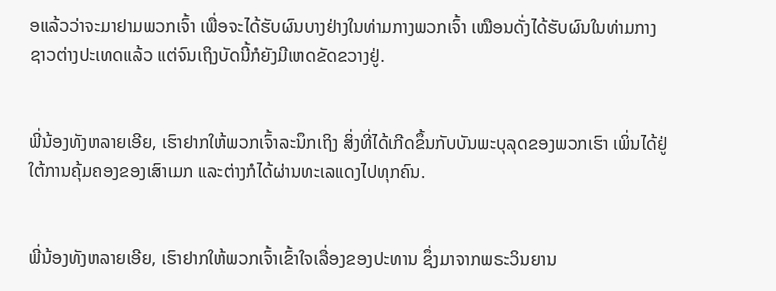ອແລ້ວວ່າຈະມາຢາມພວກເຈົ້າ ເພື່ອຈະໄດ້ຮັບຜົນບາງຢ່າງໃນທ່າມກາງພວກເຈົ້າ ເໝືອນດັ່ງໄດ້ຮັບຜົນໃນທ່າມກາງຊາວຕ່າງປະເທດແລ້ວ ແຕ່ຈົນເຖິງບັດນີ້ກໍຍັງມີເຫດຂັດຂວາງຢູ່.


ພີ່ນ້ອງທັງຫລາຍເອີຍ, ເຮົາຢາກໃຫ້ພວກເຈົ້າລະນຶກເຖິງ ສິ່ງທີ່ໄດ້ເກີດຂຶ້ນກັບບັນພະບຸລຸດຂອງພວກເຮົາ ເພິ່ນໄດ້ຢູ່ໃຕ້ການຄຸ້ມຄອງຂອງເສົາເມກ ແລະຕ່າງກໍໄດ້ຜ່ານທະເລແດງໄປທຸກຄົນ.


ພີ່ນ້ອງທັງຫລາຍເອີຍ, ເຮົາຢາກໃຫ້ພວກເຈົ້າເຂົ້າໃຈເລື່ອງຂອງປະທານ ຊຶ່ງມາຈາກພຣະວິນຍານ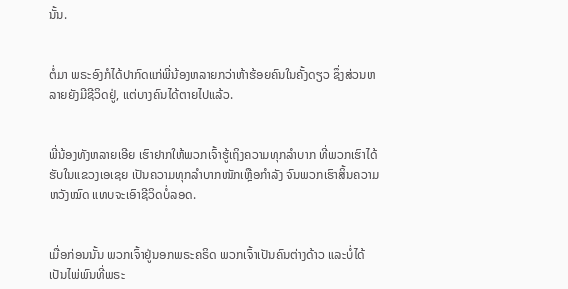ນັ້ນ.


ຕໍ່ມາ ພຣະອົງກໍໄດ້ປາກົດແກ່ພີ່ນ້ອງຫລາຍກວ່າຫ້າຮ້ອຍຄົນໃນຄັ້ງດຽວ ຊຶ່ງສ່ວນຫລາຍຍັງມີຊີວິດຢູ່, ແຕ່ບາງຄົນໄດ້ຕາຍໄປແລ້ວ.


ພີ່ນ້ອງທັງຫລາຍເອີຍ ເຮົາຢາກໃຫ້ພວກເຈົ້າຮູ້ເຖິງຄວາມທຸກລຳບາກ ທີ່ພວກເຮົາໄດ້ຮັບໃນແຂວງເອເຊຍ ເປັນຄວາມທຸກລຳບາກໜັກເຫຼືອກຳລັງ ຈົນພວກເຮົາສິ້ນຄວາມຫວັງໝົດ ແທບຈະເອົາຊີວິດບໍ່ລອດ.


ເມື່ອກ່ອນນັ້ນ ພວກເຈົ້າຢູ່ນອກພຣະຄຣິດ ພວກເຈົ້າເປັນຄົນຕ່າງດ້າວ ແລະບໍ່ໄດ້ເປັນໄພ່ພົນທີ່ພຣະ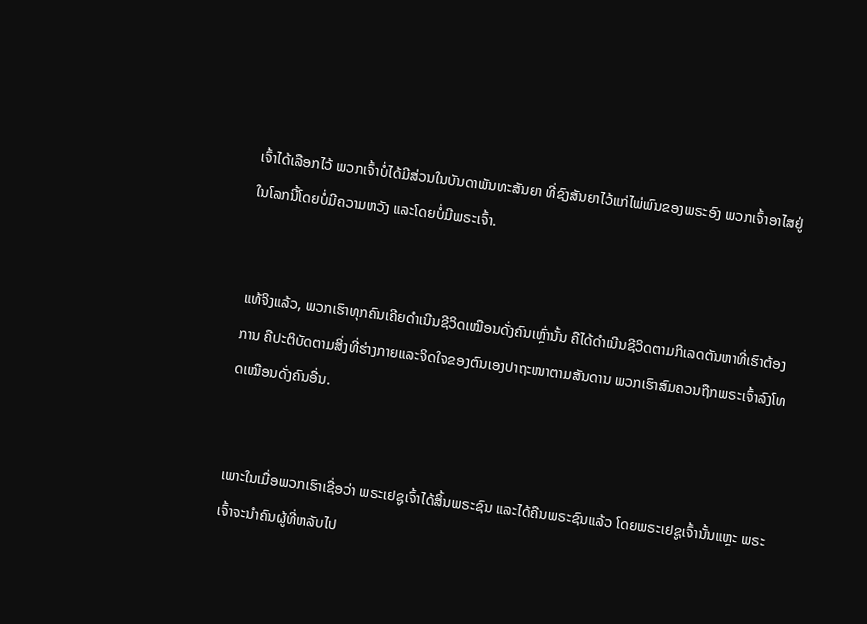ເຈົ້າໄດ້ເລືອກໄວ້ ພວກເຈົ້າບໍ່ໄດ້ມີສ່ວນໃນບັນດາພັນທະສັນຍາ ທີ່ຊົງສັນຍາໄວ້ແກ່ໄພ່ພົນຂອງພຣະອົງ ພວກເຈົ້າອາໄສຢູ່ໃນໂລກນີ້ໂດຍບໍ່ມີຄວາມຫວັງ ແລະໂດຍບໍ່ມີພຣະເຈົ້າ.


ແທ້ຈິງແລ້ວ, ພວກເຮົາທຸກຄົນເຄີຍດຳເນີນຊີວິດເໝືອນດັ່ງຄົນເຫຼົ່ານັ້ນ ຄືໄດ້ດຳເນີນຊີວິດຕາມກິເລດຕັນຫາທີ່ເຮົາຕ້ອງການ ຄືປະຕິບັດຕາມສິ່ງທີ່ຮ່າງກາຍແລະຈິດໃຈຂອງຕົນເອງປາຖະໜາຕາມສັນດານ ພວກເຮົາສົມຄວນຖືກພຣະເຈົ້າລົງໂທດເໝືອນດັ່ງຄົນອື່ນ.


ເພາະໃນເມື່ອພວກເຮົາເຊື່ອວ່າ ພຣະເຢຊູເຈົ້າໄດ້ສິ້ນພຣະຊົນ ແລະໄດ້ຄືນພຣະຊົນແລ້ວ ໂດຍພຣະເຢຊູເຈົ້ານັ້ນແຫຼະ ພຣະເຈົ້າຈະນຳຄົນຜູ້ທີ່ຫລັບໄປ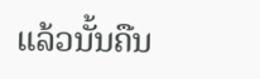ແລ້ວນັ້ນຄືນ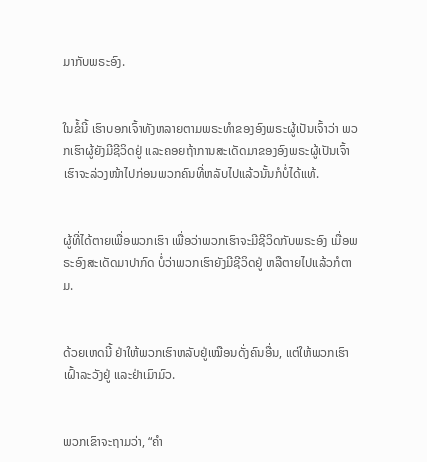ມາກັບພຣະອົງ.


ໃນຂໍ້ນີ້ ເຮົາບອກເຈົ້າທັງຫລາຍຕາມພຣະທຳຂອງອົງພຣະຜູ້ເປັນເຈົ້າວ່າ ພວກເຮົາຜູ້ຍັງມີຊີວິດຢູ່ ແລະຄອຍຖ້າການສະເດັດມາຂອງອົງພຣະຜູ້ເປັນເຈົ້າ ເຮົາຈະລ່ວງໜ້າໄປກ່ອນພວກຄົນທີ່ຫລັບໄປແລ້ວນັ້ນກໍບໍ່ໄດ້ແທ້.


ຜູ້ທີ່ໄດ້ຕາຍເພື່ອພວກເຮົາ ເພື່ອວ່າພວກເຮົາຈະມີຊີວິດກັບພຣະອົງ ເມື່ອພຣະອົງສະເດັດມາປາກົດ ບໍ່ວ່າພວກເຮົາຍັງມີຊີວິດຢູ່ ຫລືຕາຍໄປແລ້ວກໍຕາມ.


ດ້ວຍເຫດນີ້ ຢ່າໃຫ້ພວກເຮົາຫລັບຢູ່ເໝືອນດັ່ງຄົນອື່ນ, ແຕ່ໃຫ້ພວກເຮົາເຝົ້າລະວັງຢູ່ ແລະຢ່າເມົາມົວ.


ພວກເຂົາຈະຖາມວ່າ, “ຄຳ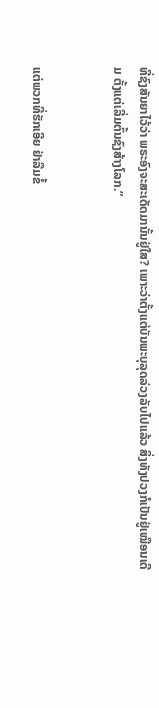ທີ່ຊົງສັນຍາໄວ້ວ່າ ພຣະອົງຈະສະເດັດມານັ້ນຢູ່ໃສ? ເພາະວ່າຕັ້ງແຕ່ບັນພະບຸລຸດລ່ວງລັບໄປແລ້ວ ສິ່ງທັງປວງກໍເປັນຢູ່ເໝືອນເດີມ ຕັ້ງແຕ່ເລີ່ມຕົ້ນຊົງສ້າງໂລກ.”


ແຕ່ພວກທີ່ຮັກເອີຍ ຢ່າລືມຂໍ້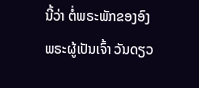ນີ້ວ່າ ຕໍ່ພຣະພັກຂອງອົງພຣະຜູ້ເປັນເຈົ້າ ວັນດຽວ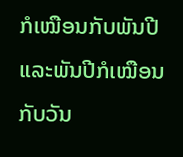ກໍເໝືອນກັບພັນປີ ແລະພັນປີກໍເໝືອນກັບວັນ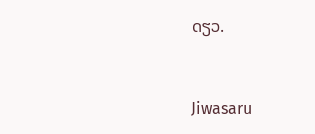ດຽວ.


Jiwasaru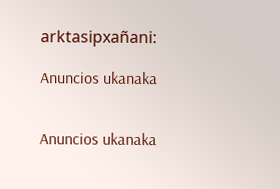arktasipxañani:

Anuncios ukanaka


Anuncios ukanaka